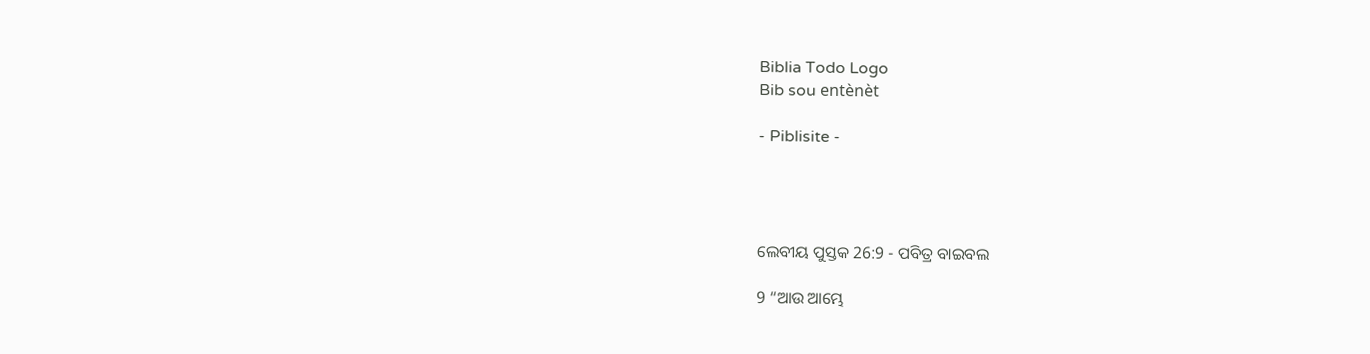Biblia Todo Logo
Bib sou entènèt

- Piblisite -




ଲେବୀୟ ପୁସ୍ତକ 26:9 - ପବିତ୍ର ବାଇବଲ

9 “ଆଉ ଆମ୍ଭେ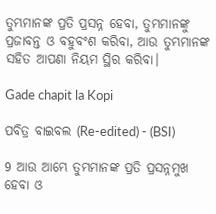ତୁମ୍ଭମାନଙ୍କ ପ୍ରତି ପ୍ରସନ୍ନ ହେବା, ତୁମ୍ଭମାନଙ୍କୁ ପ୍ରଜାବନ୍ତ ଓ ବହୁବଂଶ କରିବା, ଆଉ ତୁମ୍ଭମାନଙ୍କ ସହିତ ଆପଣା ନିୟମ ସ୍ଥିର କରିବା।

Gade chapit la Kopi

ପବିତ୍ର ବାଇବଲ (Re-edited) - (BSI)

9 ଆଉ ଆମ୍ଭେ ତୁମ୍ଭମାନଙ୍କ ପ୍ରତି ପ୍ରସନ୍ନମୁଖ ହେବା ଓ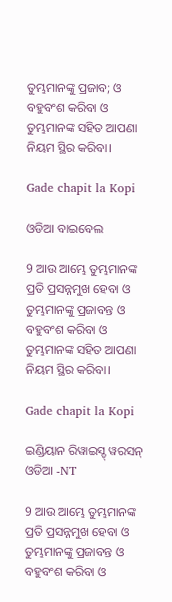ତୁମ୍ଭମାନଙ୍କୁ ପ୍ରଜାବ; ଓ ବହୁବଂଶ କରିବା ଓ ତୁମ୍ଭମାନଙ୍କ ସହିତ ଆପଣା ନିୟମ ସ୍ଥିର କରିବା।

Gade chapit la Kopi

ଓଡିଆ ବାଇବେଲ

9 ଆଉ ଆମ୍ଭେ ତୁମ୍ଭମାନଙ୍କ ପ୍ରତି ପ୍ରସନ୍ନମୁଖ ହେବା ଓ ତୁମ୍ଭମାନଙ୍କୁ ପ୍ରଜାବନ୍ତ ଓ ବହୁବଂଶ କରିବା ଓ ତୁମ୍ଭମାନଙ୍କ ସହିତ ଆପଣା ନିୟମ ସ୍ଥିର କରିବା।

Gade chapit la Kopi

ଇଣ୍ଡିୟାନ ରିୱାଇସ୍ଡ୍ ୱରସନ୍ ଓଡିଆ -NT

9 ଆଉ ଆମ୍ଭେ ତୁମ୍ଭମାନଙ୍କ ପ୍ରତି ପ୍ରସନ୍ନମୁଖ ହେବା ଓ ତୁମ୍ଭମାନଙ୍କୁ ପ୍ରଜାବନ୍ତ ଓ ବହୁବଂଶ କରିବା ଓ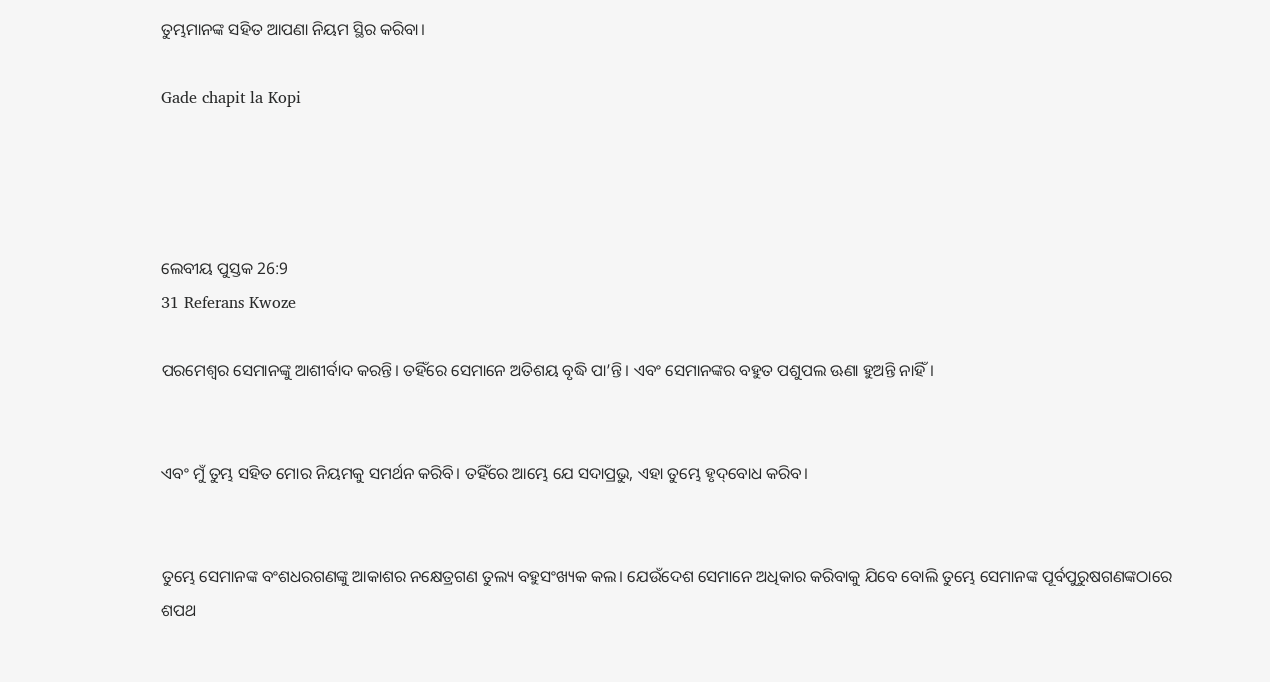ତୁମ୍ଭମାନଙ୍କ ସହିତ ଆପଣା ନିୟମ ସ୍ଥିର କରିବା।

Gade chapit la Kopi




ଲେବୀୟ ପୁସ୍ତକ 26:9
31 Referans Kwoze

ପରମେଶ୍ୱର ସେମାନଙ୍କୁ ଆଶୀର୍ବାଦ କରନ୍ତି। ତହିଁରେ ସେମାନେ ଅତିଶୟ ବୃଦ୍ଧି ପା’ନ୍ତି। ଏବଂ ସେମାନଙ୍କର ବହୁତ ପଶୁପଲ ଊଣା ହୁଅନ୍ତି ନାହିଁ।


ଏବଂ ମୁଁ ତୁମ୍ଭ ସହିତ ମୋର ନିୟମକୁ ସମର୍ଥନ କରିବି। ତହିଁରେ ଆମ୍ଭେ ଯେ ସଦାପ୍ରଭୁ, ଏହା ତୁମ୍ଭେ ହୃ‌ଦ୍‌ବୋଧ କରିବ।


ତୁମ୍ଭେ ସେମାନଙ୍କ ବଂଶଧରଗଣଙ୍କୁ ଆକାଶର ନକ୍ଷେତ୍ରଗଣ ତୁଲ୍ୟ ବହୁସଂଖ୍ୟକ କଲ। ଯେଉଁଦେଶ ସେମାନେ ଅଧିକାର କରିବାକୁ ଯିବେ ବୋଲି ତୁମ୍ଭେ ସେମାନଙ୍କ ପୂର୍ବପୁରୁଷଗଣଙ୍କଠାରେ ଶପଥ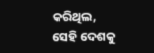କରିଥିଲ, ସେହି ଦେଶକୁ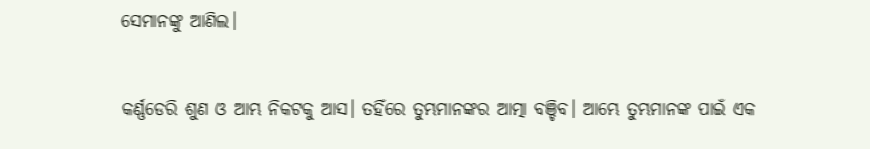ସେମାନଙ୍କୁ ଆଣିଲ।


କର୍ଣ୍ଣଡେରି ଶୁଣ ଓ ଆମ୍ଭ ନିକଟକୁ ଆସ। ତହିଁରେ ତୁମ୍ଭମାନଙ୍କର ଆତ୍ମା ବଞ୍ଚିବ। ଆମ୍ଭେ ତୁମ୍ଭମାନଙ୍କ ପାଇଁ ଏକ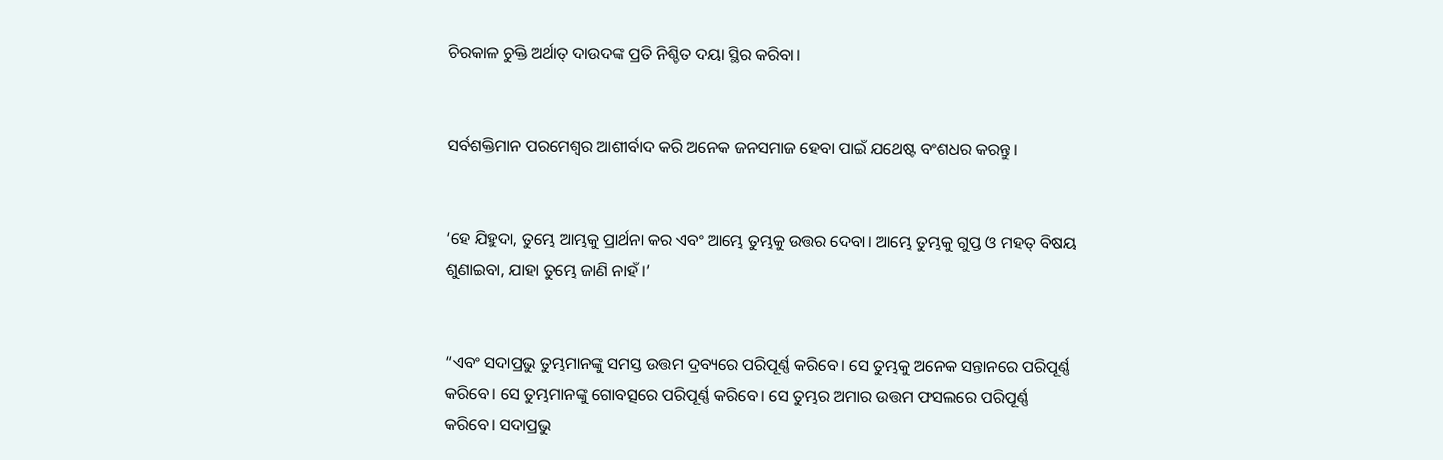ଚିରକାଳ ଚୁକ୍ତି ଅର୍ଥାତ୍ ଦାଉଦଙ୍କ ପ୍ରତି ନିଶ୍ଚିତ ଦୟା ସ୍ଥିର କରିବା।


ସର୍ବଶକ୍ତିମାନ ପରମେଶ୍ୱର ଆଶୀର୍ବାଦ କରି ଅନେକ ଜନସମାଜ ହେବା ପାଇଁ ଯଥେଷ୍ଟ ବଂଶଧର କରନ୍ତୁ।


‘ହେ ଯିହୁଦା, ତୁମ୍ଭେ ଆମ୍ଭକୁ ପ୍ରାର୍ଥନା କର ଏବଂ ଆମ୍ଭେ ତୁମ୍ଭକୁ ଉତ୍ତର ଦେବା। ଆମ୍ଭେ ତୁମ୍ଭକୁ ଗୁପ୍ତ ଓ ମହତ୍ ବିଷୟ ଶୁଣାଇବା, ଯାହା ତୁମ୍ଭେ ଜାଣି ନାହଁ।’


“ଏବଂ ସଦାପ୍ରଭୁ ତୁମ୍ଭମାନଙ୍କୁ ସମସ୍ତ ଉତ୍ତମ ଦ୍ରବ୍ୟରେ ପରିପୂର୍ଣ୍ଣ କରିବେ। ସେ ତୁମ୍ଭକୁ ଅନେକ ସନ୍ତାନରେ ପରିପୂର୍ଣ୍ଣ କରିବେ। ସେ ତୁମ୍ଭମାନଙ୍କୁ ଗୋବତ୍ସରେ ପରିପୂର୍ଣ୍ଣ କରିବେ। ସେ ତୁମ୍ଭର ଅମାର ଉତ୍ତମ ଫସଲରେ ପରିପୂର୍ଣ୍ଣ କରିବେ। ସଦାପ୍ରଭୁ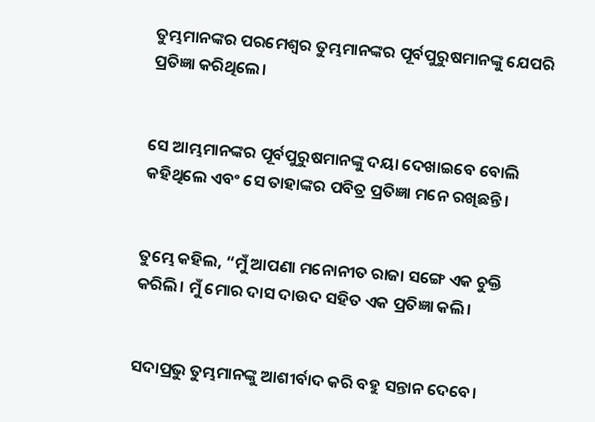ତୁମ୍ଭମାନଙ୍କର ପରମେଶ୍ୱର ତୁମ୍ଭମାନଙ୍କର ପୂର୍ବପୁରୁଷମାନଙ୍କୁ ଯେପରି ପ୍ରତିଜ୍ଞା କରିଥିଲେ।


ସେ ଆମ୍ଭମାନଙ୍କର ପୂର୍ବପୁରୁଷମାନଙ୍କୁ ଦୟା ଦେଖାଇବେ ବୋଲି କହିଥିଲେ ଏବଂ ସେ ତାହାଙ୍କର ପବିତ୍ର ପ୍ରତିଜ୍ଞା ମନେ ରଖିଛନ୍ତି।


ତୁମ୍ଭେ କହିଲ, “ମୁଁ ଆପଣା ମନୋନୀତ ରାଜା ସଙ୍ଗେ ଏକ ଚୁକ୍ତି କରିଲି। ମୁଁ ମୋର ଦାସ ଦାଉଦ ସହିତ ଏକ ପ୍ରତିଜ୍ଞା କଲି।


ସଦାପ୍ରଭୁ ତୁମ୍ଭମାନଙ୍କୁ ଆଶୀର୍ବାଦ କରି ବହୁ ସନ୍ତାନ ଦେବେ।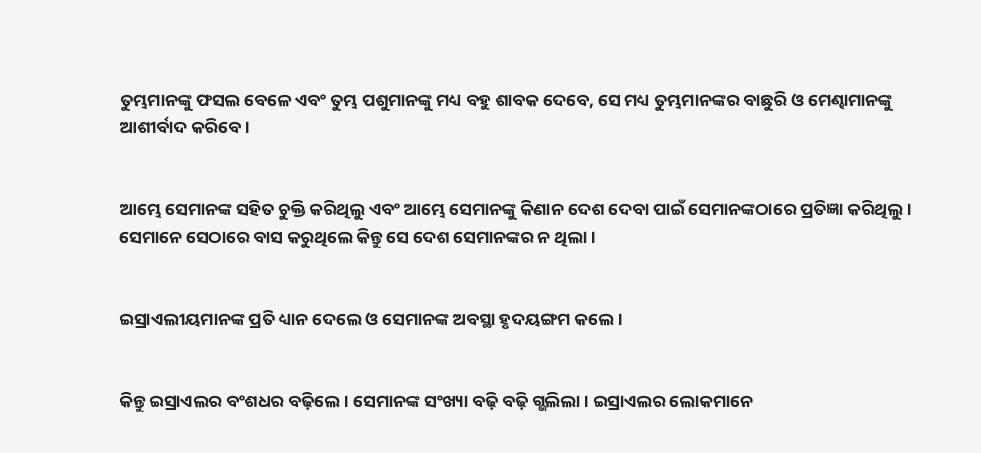ତୁମ୍ଭମାନଙ୍କୁ ଫସଲ ବେଳେ ଏବଂ ତୁମ୍ଭ ପଶୁମାନଙ୍କୁ ମଧ୍ୟ ବହୁ ଶାବକ ଦେବେ, ସେ ମଧ୍ୟ ତୁମ୍ଭମାନଙ୍କର ବାଛୁରି ଓ ମେଣ୍ଢାମାନଙ୍କୁ ଆଶୀର୍ବାଦ କରିବେ।


ଆମ୍ଭେ ସେମାନଙ୍କ ସହିତ ଚୁକ୍ତି କରିଥିଲୁ ଏବଂ ଆମ୍ଭେ ସେମାନଙ୍କୁ କିଣାନ ଦେଶ ଦେବା ପାଇଁ ସେମାନଙ୍କଠାରେ ପ୍ରତିଜ୍ଞା କରିଥିଲୁ। ସେମାନେ ସେଠାରେ ବାସ କରୁଥିଲେ କିନ୍ତୁ ସେ ଦେଶ ସେମାନଙ୍କର ନ ଥିଲା।


ଇସ୍ରାଏଲୀୟମାନଙ୍କ ପ୍ରତି ଧ୍ୟାନ ଦେଲେ ଓ ସେମାନଙ୍କ ଅବସ୍ଥା ହୃଦୟଙ୍ଗମ କଲେ।


କିନ୍ତୁ ଇସ୍ରାଏଲର ବଂଶଧର ବଢ଼ିଲେ। ସେମାନଙ୍କ ସଂଖ୍ୟା ବଢ଼ି ବଢ଼ି ଗ୍ଭଲିଲା। ଇସ୍ରାଏଲର ଲୋକମାନେ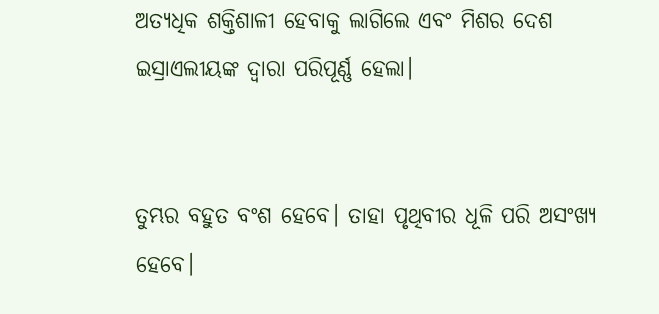ଅତ୍ୟଧିକ ଶକ୍ତିଶାଳୀ ହେବାକୁ ଲାଗିଲେ ଏବଂ ମିଶର ଦେଶ ଇସ୍ରାଏଲୀୟଙ୍କ ଦ୍ୱାରା ପରିପୂର୍ଣ୍ଣ ହେଲା।


ତୁମ୍ଭର ବହୁତ ବଂଶ ହେବେ। ତାହା ପୃଥିବୀର ଧୂଳି ପରି ଅସଂଖ୍ୟ ହେବେ।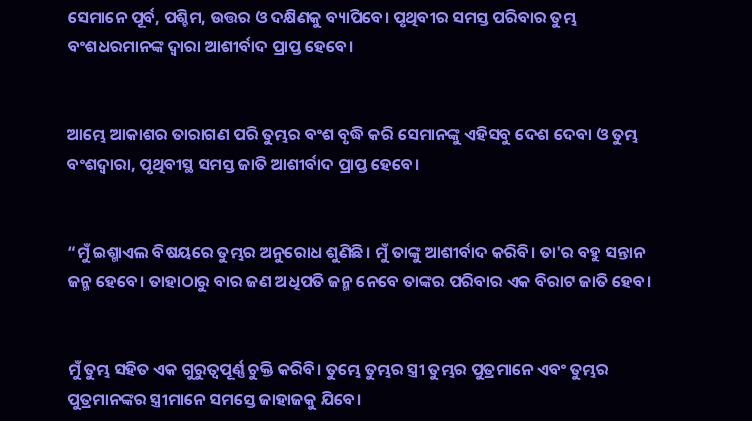ସେମାନେ ପୂର୍ବ, ପଶ୍ଚିମ, ଉତ୍ତର ଓ ଦକ୍ଷିଣକୁ ବ୍ୟାପିବେ। ପୃଥିବୀର ସମସ୍ତ ପରିବାର ତୁମ୍ଭ ବଂଶଧରମାନଙ୍କ ଦ୍ୱାରା ଆଶୀର୍ବାଦ ପ୍ରାପ୍ତ ହେବେ।


ଆମ୍ଭେ ଆକାଶର ତାରାଗଣ ପରି ତୁମ୍ଭର ବଂଶ ବୃଦ୍ଧି କରି ସେମାନଙ୍କୁ ଏହିସବୁ ଦେଶ ଦେବା ଓ ତୁମ୍ଭ ବଂଶଦ୍ୱାରା, ପୃଥିବୀସ୍ଥ ସମସ୍ତ ଜାତି ଆଶୀର୍ବାଦ ପ୍ରାପ୍ତ ହେବେ।


“ମୁଁ ଇଶ୍ମାଏଲ ବିଷୟରେ ତୁମ୍ଭର ଅନୁରୋଧ ଶୁଣିଛି। ମୁଁ ତାଙ୍କୁ ଆଶୀର୍ବାଦ କରିବି। ତା'ର ବହୁ ସନ୍ତାନ ଜନ୍ମ ହେବେ। ତାହାଠାରୁ ବାର ଜଣ ଅଧିପତି ଜନ୍ମ ନେବେ ତାଙ୍କର ପରିବାର ଏକ ବିରାଟ ଜାତି ହେବ।


ମୁଁ ତୁମ୍ଭ ସହିତ ଏକ ଗୁରୁତ୍ୱପୂର୍ଣ୍ଣ ଚୁକ୍ତି କରିବି। ତୁମ୍ଭେ ତୁମ୍ଭର ସ୍ତ୍ରୀ ତୁମ୍ଭର ପୁତ୍ରମାନେ ଏବଂ ତୁମ୍ଭର ପୁତ୍ରମାନଙ୍କର ସ୍ତ୍ରୀମାନେ ସମସ୍ତେ ଜାହାଜକୁ ଯିବେ।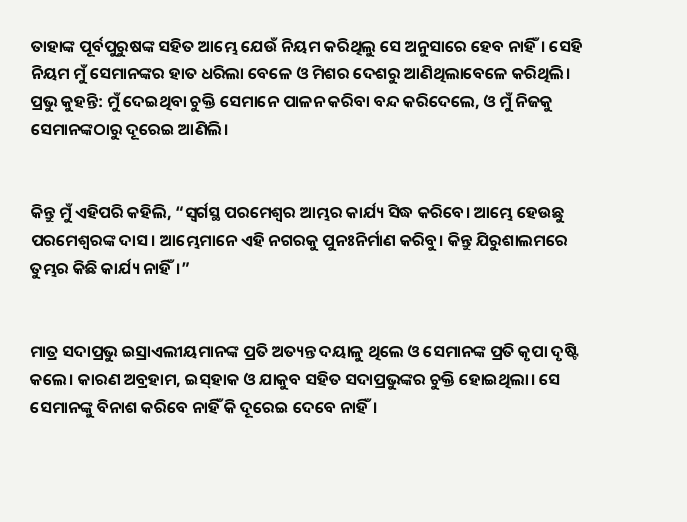ତାହାଙ୍କ ପୂର୍ବପୁରୁଷଙ୍କ ସହିତ ଆମ୍ଭେ ଯେଉଁ ନିୟମ କରିଥିଲୁ ସେ ଅନୁସାରେ ହେବ ନାହିଁ। ସେହି ନିୟମ ମୁଁ ସେମାନଙ୍କର ହାତ ଧରିଲା ବେଳେ ଓ ମିଶର ଦେଶରୁ ଆଣିଥିଲାବେଳେ କରିଥିଲି। ପ୍ରଭୁ କୁହନ୍ତି: ମୁଁ ଦେଇଥିବା ଚୁକ୍ତି ସେମାନେ ପାଳନ କରିବା ବନ୍ଦ କରିଦେଲେ, ଓ ମୁଁ ନିଜକୁ ସେମାନଙ୍କଠାରୁ ଦୂରେଇ ଆଣିଲି।


କିନ୍ତୁ ମୁଁ ଏହିପରି କହିଲି, “ସ୍ୱର୍ଗସ୍ଥ ପରମେଶ୍ୱର ଆମ୍ଭର କାର୍ଯ୍ୟ ସିଦ୍ଧ କରିବେ। ଆମ୍ଭେ ହେଉଛୁ ପରମେଶ୍ୱରଙ୍କ ଦାସ। ଆମ୍ଭେମାନେ ଏହି ନଗରକୁ ପୁନଃନିର୍ମାଣ କରିବୁ। କିନ୍ତୁ ଯିରୁଶାଲମରେ ତୁମ୍ଭର କିଛି କାର୍ଯ୍ୟ ନାହିଁ।”


ମାତ୍ର ସଦାପ୍ରଭୁ ଇସ୍ରାଏଲୀୟମାନଙ୍କ ପ୍ରତି ଅତ୍ୟନ୍ତ ଦୟାଳୁ ଥିଲେ ଓ ସେମାନଙ୍କ ପ୍ରତି କୃପା ଦୃଷ୍ଟି କଲେ। କାରଣ ଅବ୍ରହାମ, ଇ‌ସ୍‌ହାକ ଓ ଯାକୁବ ସହିତ ସଦାପ୍ରଭୁଙ୍କର ଚୁକ୍ତି ହୋଇଥିଲା। ସେ ସେମାନଙ୍କୁ ବିନାଶ କରିବେ ନାହିଁ କି ଦୂରେଇ ଦେବେ ନାହିଁ।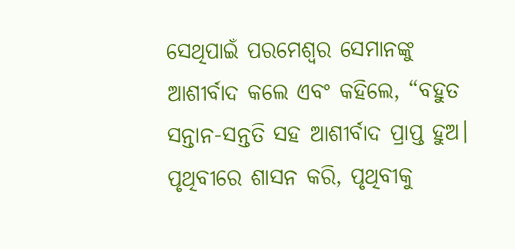ସେଥିପାଇଁ ପରମେଶ୍ୱର ସେମାନଙ୍କୁ ଆଶୀର୍ବାଦ କଲେ ଏବଂ କହିଲେ, “ବହୁତ ସନ୍ତାନ-ସନ୍ତତି ସହ ଆଶୀର୍ବାଦ ପ୍ରାପ୍ତ ହୁଅ। ପୃଥିବୀରେ ଶାସନ କରି, ପୃଥିବୀକୁ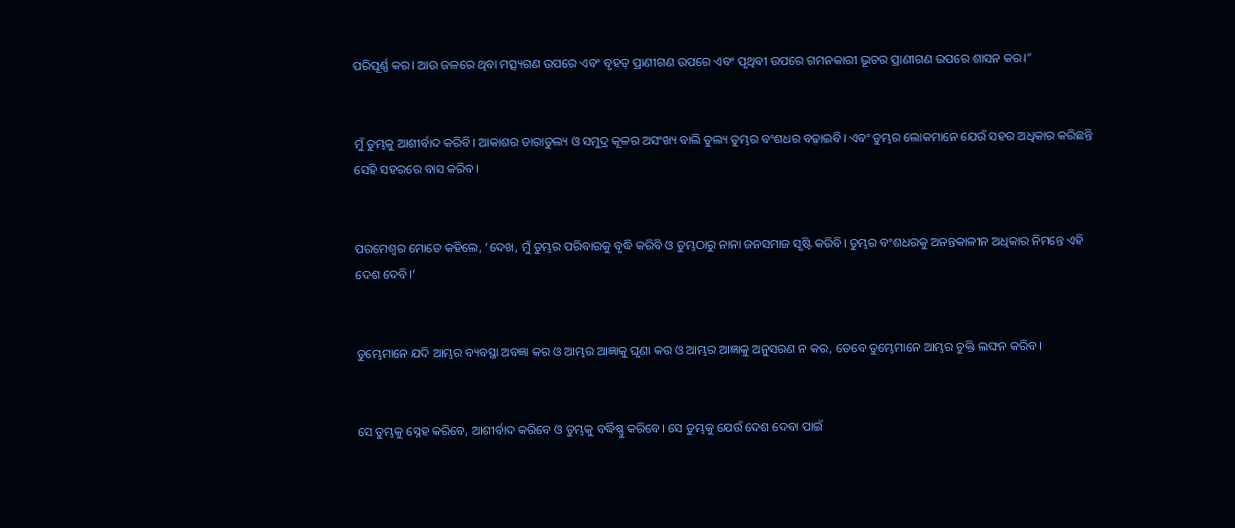ପରିପୂର୍ଣ୍ଣ କର। ଆଉ ଜଳରେ ଥିବା ମତ୍ସ୍ୟଗଣ ଉପରେ ଏବଂ ବୃହତ୍ ପ୍ରାଣୀଗଣ ଉପରେ ଏବଂ ପୃଥିବୀ ଉପରେ ଗମନକାରୀ ଭୂଚର ପ୍ରାଣୀଗଣ ଉପରେ ଶାସନ କର।”


ମୁଁ ତୁମ୍ଭକୁ ଆଶୀର୍ବାଦ କରିବି। ଆକାଶର ତାରାତୁଲ୍ୟ ଓ ସମୁଦ୍ର କୂଳର ଅସଂଖ୍ୟ ବାଲି ତୁଲ୍ୟ ତୁମ୍ଭର ବଂଶଧର ବଢ଼ାଇବି। ଏବଂ ତୁମ୍ଭର ଲୋକମାନେ ଯେଉଁ ସହର ଅଧିକାର କରିଛନ୍ତି ସେହି ସହରରେ ବାସ କରିବ।


ପରମେଶ୍ୱର ମୋତେ କହିଲେ, ‘ଦେଖ, ମୁଁ ତୁମ୍ଭର ପରିବାରକୁ ବୃଦ୍ଧି କରିବି ଓ ତୁମ୍ଭଠାରୁ ନାନା ଜନସମାଜ ସୃଷ୍ଟି କରିବି। ତୁମ୍ଭର ବଂଶଧରକୁ ଅନନ୍ତକାଳୀନ ଅଧିକାର ନିମନ୍ତେ ଏହି ଦେଶ ଦେବି।’


ତୁମ୍ଭେମାନେ ଯଦି ଆମ୍ଭର ବ୍ୟବସ୍ଥା ଅବଜ୍ଞା କର ଓ ଆମ୍ଭର ଆଜ୍ଞାକୁ ଘୃଣା କର ଓ ଆମ୍ଭର ଆଜ୍ଞାକୁ ଅନୁସରଣ ନ କର, ତେବେ ତୁମ୍ଭେମାନେ ଆମ୍ଭର ଚୁକ୍ତି ଲଙ୍ଘନ କରିବ।


ସେ ତୁମ୍ଭକୁ ସ୍ନେହ କରିବେ, ଆଶୀର୍ବାଦ କରିବେ ଓ ତୁମ୍ଭକୁ ବର୍ଦ୍ଧିଷ୍ଣୁ କରିବେ। ସେ ତୁମ୍ଭକୁ ଯେଉଁ ଦେଶ ଦେବା ପାଇଁ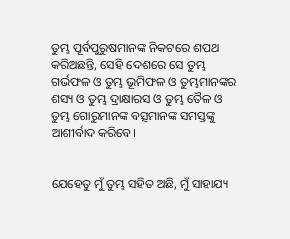ତୁମ୍ଭ ପୂର୍ବପୁରୁଷମାନଙ୍କ ନିକଟରେ ଶପଥ କରିଅଛନ୍ତି, ସେହି ଦେଶରେ ସେ ତୁମ୍ଭ ଗର୍ଭଫଳ ଓ ତୁମ୍ଭ ଭୂମିଫଳ ଓ ତୁମ୍ଭମାନଙ୍କର ଶସ୍ୟ ଓ ତୁମ୍ଭ ଦ୍ରାକ୍ଷାରସ ଓ ତୁମ୍ଭ ତୈଳ ଓ ତୁମ୍ଭ ଗୋରୁମାନଙ୍କ ବତ୍ସମାନଙ୍କ ସମସ୍ତଙ୍କୁ ଆଶୀର୍ବାଦ କରିବେ।


ଯେହେତୁ ମୁଁ ତୁମ୍ଭ ସହିତ ଅଛି, ମୁଁ ସାହାଯ୍ୟ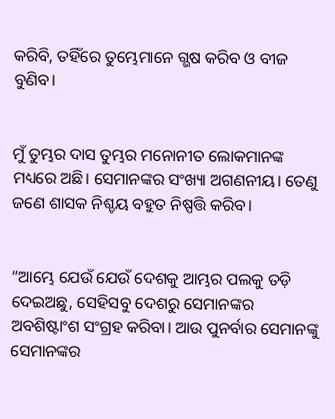କରିବି, ତହିଁରେ ତୁମ୍ଭେମାନେ ଗ୍ଭଷ କରିବ ଓ ବୀଜ ବୁଣିବ।


ମୁଁ ତୁମ୍ଭର ଦାସ ତୁମ୍ଭର ମନୋନୀତ ଲୋକମାନଙ୍କ ମଧ୍ୟରେ ଅଛି। ସେମାନଙ୍କର ସଂଖ୍ୟା ଅଗଣନୀୟ। ତେଣୁ ଜଣେ ଶାସକ ନିଶ୍ଚୟ ବହୁତ ନିଷ୍ପତ୍ତି କରିବ।


“ଆମ୍ଭେ ଯେଉଁ ଯେଉଁ ଦେଶକୁ ଆମ୍ଭର ପଲକୁ ତଡ଼ି ଦେଇଅଛୁ, ସେହିସବୁ ଦେଶରୁ ସେମାନଙ୍କର ଅବଶିଷ୍ଟାଂଶ ସଂଗ୍ରହ କରିବା। ଆଉ ପୁନର୍ବାର ସେମାନଙ୍କୁ ସେମାନଙ୍କର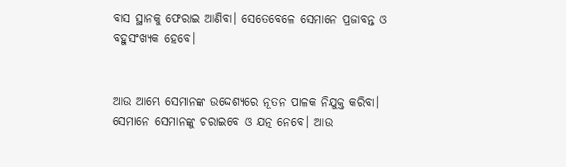ବାସ ସ୍ଥାନକୁ ଫେରାଇ ଆଣିବା। ସେତେବେଳେ ସେମାନେ ପ୍ରଜାବନ୍ତ ଓ ବହୁସଂଖ୍ୟକ ହେବେ।


ଆଉ ଆମ୍ଭେ ସେମାନଙ୍କ ଉଦ୍ଦେଶ୍ୟରେ ନୂତନ ପାଳକ ନିଯୁକ୍ତ କରିବା। ସେମାନେ ସେମାନଙ୍କୁ ଚରାଇବେ ଓ ଯତ୍ନ ନେବେ। ଆଉ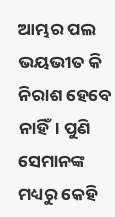ଆମ୍ଭର ପଲ ଭୟଭୀତ କି ନିରାଶ ହେବେ ନାହିଁ। ପୁଣି ସେମାନଙ୍କ ମଧ୍ୟରୁ କେହି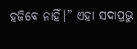ହଜିବେ ନାହିଁ।” ଏହା ସଦାପ୍ରଭୁ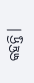କହନ୍ତି।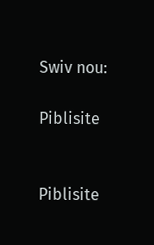Swiv nou:

Piblisite


Piblisite